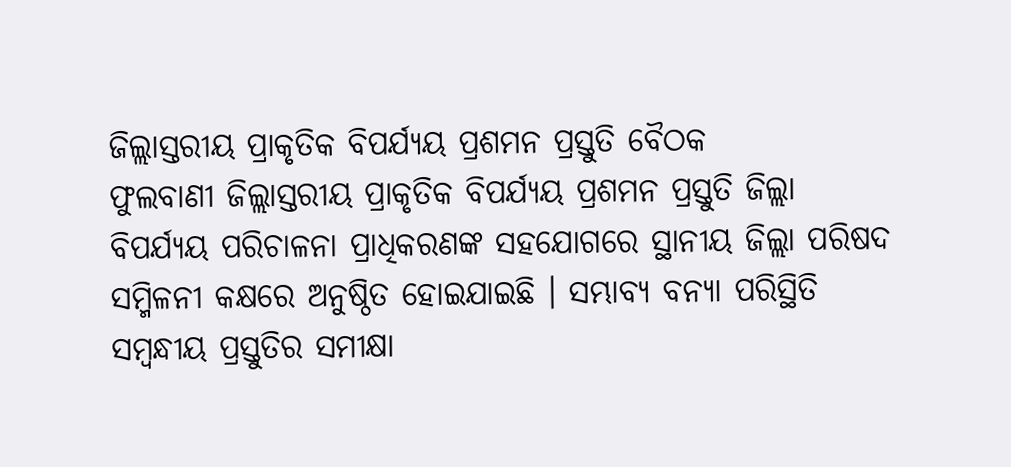ଜିଲ୍ଲାସ୍ତରୀୟ ପ୍ରାକୃତିକ ବିପର୍ଯ୍ୟୟ ପ୍ରଶମନ ପ୍ରସ୍ତୁତି ବୈଠକ
ଫୁଲବାଣୀ ଜିଲ୍ଲାସ୍ତରୀୟ ପ୍ରାକୃତିକ ବିପର୍ଯ୍ୟୟ ପ୍ରଶମନ ପ୍ରସ୍ତୁତି ଜିଲ୍ଲା ବିପର୍ଯ୍ୟୟ ପରିଚାଳନା ପ୍ରାଧିକରଣଙ୍କ ସହଯୋଗରେ ସ୍ଥାନୀୟ ଜିଲ୍ଲା ପରିଷଦ ସମ୍ମିଳନୀ କକ୍ଷରେ ଅନୁଷ୍ଠିତ ହୋଇଯାଇଛି । ସମ୍ଭାବ୍ୟ ବନ୍ୟା ପରିସ୍ଥିତି ସମ୍ବନ୍ଧୀୟ ପ୍ରସ୍ତୁତିର ସମୀକ୍ଷା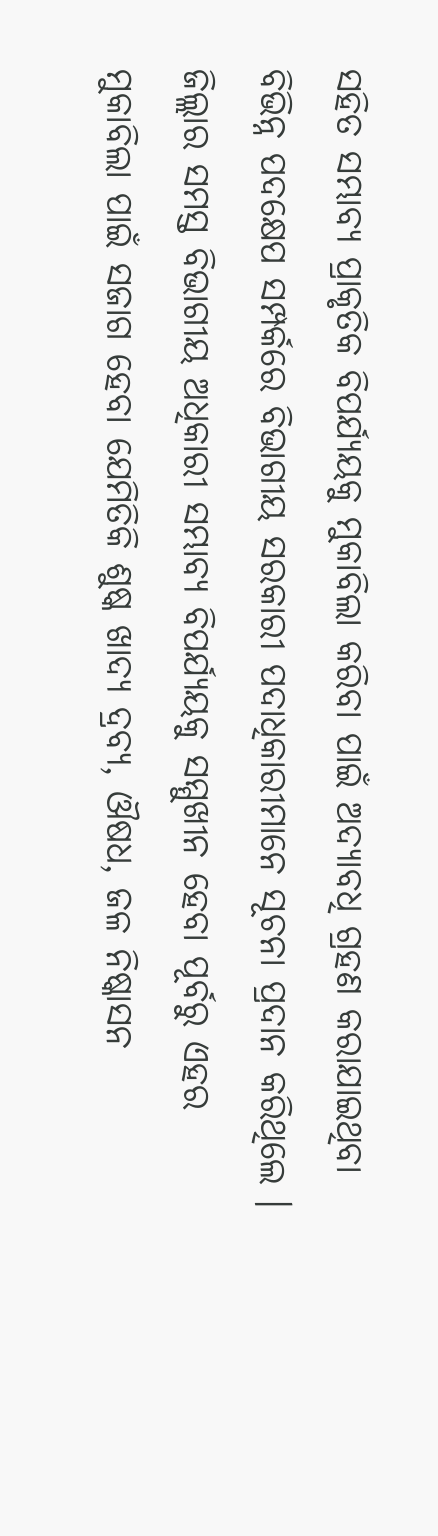ସହିତ ସମ୍ଭାବ୍ୟ ପ୍ରାକୃତିକ ବିପର୍ଯ୍ୟୟକୁ ମୁକାବିଲା କରିବା ପାଇଁ ଅଦ୍ୟାବଧି ଗ୍ରହଣ କରାଯାଇଥିବା ବିଭିନ୍ନ ପଦକ୍ଷେପ ସମ୍ପର୍କରେ ବିଭାଗୀୟ ସରକାରୀ ପଦାଧିକାରୀମାନେ ସୂଚନା ପ୍ରଦାନ କରିଥିଲେ । ଜିଲ୍ଲାର ସମସ୍ତ ବିଭାଗୀୟ ଅଧିକାରୀ ସମ୍ଭାବ୍ୟ ବିପର୍ଯ୍ୟୟକୁ ସମ୍ମୁଖୀନ ହେବା ପୂର୍ବରୁ ଏହର ମୁକାବିଲା ପାଇଁ ସଜାଗ ହେବା ଯେମିତିକି ଶୁଷ୍କ ଖାଦ୍ୟ ଦ୍ରବ୍ୟ, ଔଷଧ, ଜଳ ନିଷ୍କାସନ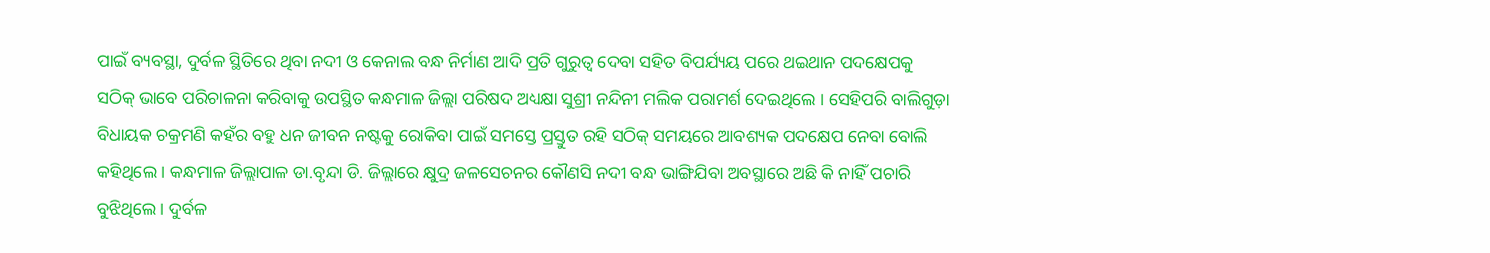ପାଇଁ ବ୍ୟବସ୍ଥା, ଦୁର୍ବଳ ସ୍ଥିତିରେ ଥିବା ନଦୀ ଓ କେନାଲ ବନ୍ଧ ନିର୍ମାଣ ଆଦି ପ୍ରତି ଗୁରୁତ୍ୱ ଦେବା ସହିତ ବିପର୍ଯ୍ୟୟ ପରେ ଥଇଥାନ ପଦକ୍ଷେପକୁ ସଠିକ୍ ଭାବେ ପରିଚାଳନା କରିବାକୁ ଉପସ୍ଥିତ କନ୍ଧମାଳ ଜିଲ୍ଲା ପରିଷଦ ଅଧ୍ୟକ୍ଷା ସୁଶ୍ରୀ ନନ୍ଦିନୀ ମଲିକ ପରାମର୍ଶ ଦେଇଥିଲେ । ସେହିପରି ବାଲିଗୁଡ଼ା ବିଧାୟକ ଚକ୍ରମଣି କହଁର ବହୁ ଧନ ଜୀବନ ନଷ୍ଟକୁ ରୋକିବା ପାଇଁ ସମସ୍ତେ ପ୍ରସ୍ତୁତ ରହି ସଠିକ୍ ସମୟରେ ଆବଶ୍ୟକ ପଦକ୍ଷେପ ନେବା ବୋଲି କହିଥିଲେ । କନ୍ଧମାଳ ଜିଲ୍ଲାପାଳ ଡା.ବୃନ୍ଦା ଡି. ଜିଲ୍ଲାରେ କ୍ଷୁଦ୍ର ଜଳସେଚନର କୌଣସି ନଦୀ ବନ୍ଧ ଭାଙ୍ଗିଯିବା ଅବସ୍ଥାରେ ଅଛି କି ନାହିଁ ପଚାରି ବୁଝିଥିଲେ । ଦୁର୍ବଳ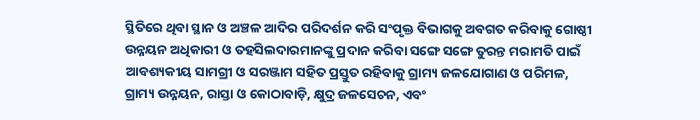ସ୍ଥିତିରେ ଥିବା ସ୍ଥାନ ଓ ଅଞ୍ଚଳ ଆଦିର ପରିଦର୍ଶନ କରି ସଂପୃକ୍ତ ବିଭାଗକୁ ଅବଗତ କରିବାକୁ ଗୋଷ୍ଠୀ ଉନ୍ନୟନ ଅଧିକାରୀ ଓ ତହସିଲଦାରମାନଙ୍କୁ ପ୍ରଦାନ କରିବା ସଙ୍ଗେ ସଙ୍ଗେ ତୁରନ୍ତ ମରାମତି ପାଇଁ ଆବଶ୍ୟକୀୟ ସାମଗ୍ରୀ ଓ ସରଞ୍ଜାମ ସହିତ ପ୍ରସ୍ତୁତ ରହିବାକୁ ଗ୍ରାମ୍ୟ ଜଳଯୋଗାଣ ଓ ପରିମଳ, ଗ୍ରାମ୍ୟ ଉନ୍ନୟନ, ରାସ୍ତା ଓ କୋଠାବାଡ଼ି, କ୍ଷୁଦ୍ର ଜଳସେଚନ, ଏବଂ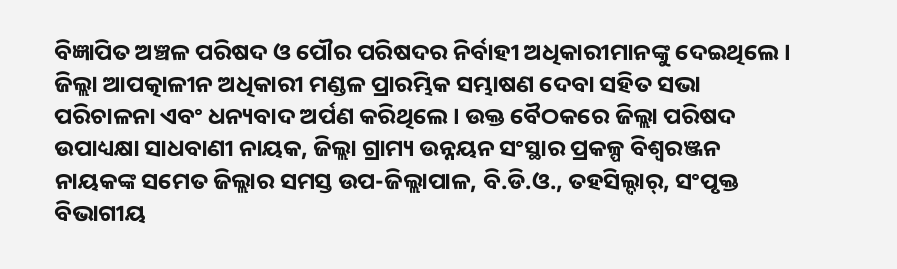ବିଜ୍ଞାପିତ ଅଞ୍ଚଳ ପରିଷଦ ଓ ପୌର ପରିଷଦର ନିର୍ବାହୀ ଅଧିକାରୀମାନଙ୍କୁ ଦେଇଥିଲେ । ଜିଲ୍ଲା ଆପତ୍କାଳୀନ ଅଧିକାରୀ ମଣ୍ଡଳ ପ୍ରାରମ୍ଭିକ ସମ୍ଭାଷଣ ଦେବା ସହିତ ସଭା ପରିଚାଳନା ଏବଂ ଧନ୍ୟବାଦ ଅର୍ପଣ କରିଥିଲେ । ଉକ୍ତ ବୈଠକରେ ଜିଲ୍ଲା ପରିଷଦ ଉପାଧ୍ୟକ୍ଷା ସାଧବାଣୀ ନାୟକ, ଜିଲ୍ଲା ଗ୍ରାମ୍ୟ ଉନ୍ନୟନ ସଂସ୍ଥାର ପ୍ରକଳ୍ପ ବିଶ୍ୱରଞ୍ଜନ ନାୟକଙ୍କ ସମେତ ଜିଲ୍ଲାର ସମସ୍ତ ଉପ-ଜିଲ୍ଲାପାଳ, ବି.ଡି.ଓ., ତହସିଲ୍ଦାର୍, ସଂପୃକ୍ତ ବିଭାଗୀୟ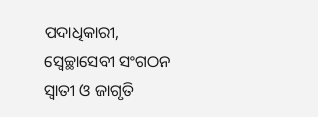ପଦାଧିକାରୀ, ସ୍ୱେଚ୍ଛାସେବୀ ସଂଗଠନ ସ୍ୱାତୀ ଓ ଜାଗୃତି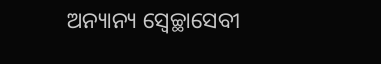ଅନ୍ୟାନ୍ୟ ସ୍ୱେଚ୍ଛାସେବୀ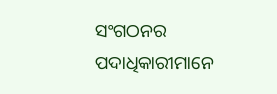ସଂଗଠନର ପଦାଧିକାରୀମାନେ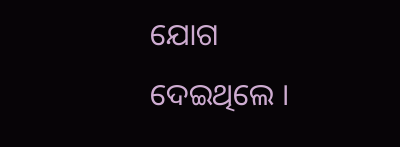ଯୋଗ ଦେଇଥିଲେ ।